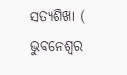ସତ୍ୟଶିଖା ( ଭୁବନେଶ୍ୱର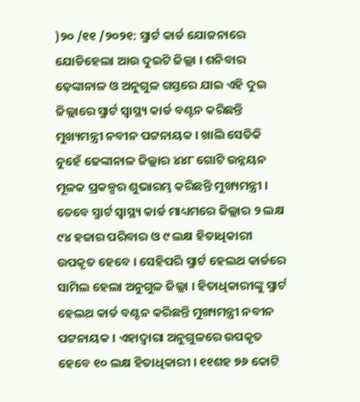)୨୦ /୧୧ /୨୦୨୧: ସ୍ମାର୍ଟ କାର୍ଡ ଯୋଜନାରେ ଯୋଡିହେଲା ଆଉ ଦୁଇଟି ଜିଲ୍ଲା । ଶନିବାର ଢ଼େଙ୍କାନାଳ ଓ ଅନୁଗୁଳ ଗସ୍ତରେ ଯାଇ ଏହି ଦୁଇ ଜିଲ୍ଲାରେ ସ୍ମାର୍ଟ ସ୍ୱାସ୍ଥ୍ୟ କାର୍ଡ ବଣ୍ଟନ କରିଛନ୍ତି ମୁଖ୍ୟମନ୍ତ୍ରୀ ନବୀନ ପଟ୍ଟନାୟକ । ଖାଲି ସେତିକି ନୁହେଁ ଢେଙ୍କାନାଳ ଜିଲ୍ଲାର ୪୪୮ ଗୋଟି ଉନ୍ନୟନ ମୂଳକ ପ୍ରକଳ୍ପର ଶୁଭାରମ୍ଭ କରିଛନ୍ତି ମୁଖ୍ୟମନ୍ତ୍ରୀ । ତେବେ ସ୍ମାର୍ଟ ସ୍ୱାସ୍ଥ୍ୟ କାର୍ଡ ମାଧ୍ୟମରେ ଜିଲ୍ଲାର ୨ ଲକ୍ଷ ୯୪ ହଜାର ପରିବାର ଓ ୯ ଲକ୍ଷ ହିତାଧିକାରୀ ଉପକୃତ ହେବେ । ସେହିପରି ସ୍ମାର୍ଟ ହେଲଥ କାର୍ଡରେ ସାମିଲ ହେଲା ଅନୁଗୁଳ ଜିଲ୍ଲା । ହିତାଧିକାରୀଙ୍କୁ ସ୍ମାର୍ଟ ହେଲଥ କାର୍ଡ ବଣ୍ଟନ କରିଛନ୍ତି ମୁଖ୍ୟମନ୍ତ୍ରୀ ନବୀନ ପଟ୍ଟନାୟକ । ଏହାଦ୍ୱାରା ଅନୁଗୁଳରେ ଉପକୃତ ହେବେ ୧୦ ଲକ୍ଷ ହିତାଧିକାରୀ । ୧୧ଶହ ୭୬ କୋଟି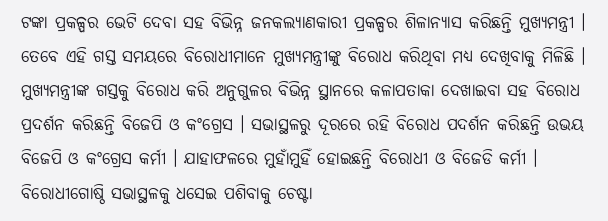ଟଙ୍କା ପ୍ରକଳ୍ପର ଭେଟି ଦେବା ସହ ବିଭିନ୍ନ ଜନକଲ୍ୟାଣକାରୀ ପ୍ରକଳ୍ପର ଶିଳାନ୍ୟାସ କରିଛନ୍ତି ମୁଖ୍ୟମନ୍ତ୍ରୀ ।
ତେବେ ଏହି ଗସ୍ତ ସମୟରେ ବିରୋଧୀମାନେ ମୁଖ୍ୟମନ୍ତ୍ରୀଙ୍କୁ ବିରୋଧ କରିଥିବା ମଧ୍ୟ ଦେଖିବାକୁ ମିଳିଛି । ମୁଖ୍ୟମନ୍ତ୍ରୀଙ୍କ ଗସ୍ତକୁ ବିରୋଧ କରି ଅନୁଗୁଳର ବିଭିନ୍ନ ସ୍ଥାନରେ କଳାପତାକା ଦେଖାଇବା ସହ ବିରୋଧ ପ୍ରଦର୍ଶନ କରିଛନ୍ତି ବିଜେପି ଓ କଂଗ୍ରେସ । ସଭାସ୍ଥଳରୁ ଦୂରରେ ରହି ବିରୋଧ ପଦର୍ଶନ କରିଛନ୍ତି ଉଭୟ ବିଜେପି ଓ କଂଗ୍ରେସ କର୍ମୀ । ଯାହାଫଳରେ ମୁହାଁମୁହିଁ ହୋଇଛନ୍ତି ବିରୋଧୀ ଓ ବିଜେଡି କର୍ମୀ । ବିରୋଧୀଗୋଷ୍ଠି ସଭାସ୍ଥଳକୁ ଧସେଇ ପଶିବାକୁ ଚେଷ୍ଟା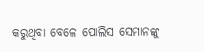କରୁଥିବା ବେଳେ ପୋଲିସ ସେମାନଙ୍କୁ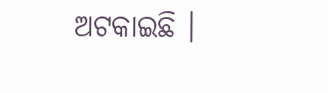ଅଟକାଇଛି ।